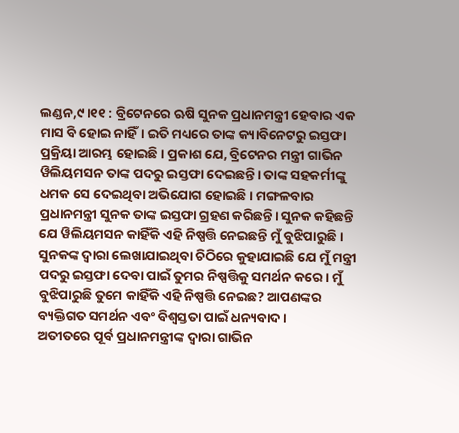ଲଣ୍ଡନ,୯।୧୧ : ବ୍ରିଟେନରେ ଋଷି ସୁନକ ପ୍ରଧାନମନ୍ତ୍ରୀ ହେବାର ଏକ ମାସ ବି ହୋଇ ନାହିଁ। ଇତି ମଧ୍ୟରେ ତାଙ୍କ କ୍ୟାବିନେଟରୁ ଇସ୍ତଫା ପ୍ରକ୍ରିୟା ଆରମ୍ଭ ହୋଇଛି। ପ୍ରକାଶ ଯେ, ବ୍ରିଟେନର ମନ୍ତ୍ରୀ ଗାଭିନ ୱିଲିୟମସନ ତାଙ୍କ ପଦରୁ ଇସ୍ତଫା ଦେଇଛନ୍ତି। ତାଙ୍କ ସହକର୍ମୀଙ୍କୁ ଧମକ ସେ ଦେଇଥିବା ଅଭିଯୋଗ ହୋଇଛି। ମଙ୍ଗଳବାର ପ୍ରଧାନମନ୍ତ୍ରୀ ସୁନକ ତାଙ୍କ ଇସ୍ତଫା ଗ୍ରହଣ କରିଛନ୍ତି। ସୁନକ କହିଛନ୍ତି ଯେ ୱିଲିୟମସନ କାହିଁକି ଏହି ନିଷ୍ପତ୍ତି ନେଇଛନ୍ତି ମୁଁ ବୁଝିପାରୁଛି।
ସୁନକଙ୍କ ଦ୍ୱାରା ଲେଖାଯାଇଥିବା ଚିଠିରେ କୁହାଯାଇଛି ଯେ ମୁଁ ମନ୍ତ୍ରୀ ପଦରୁ ଇସ୍ତଫା ଦେବା ପାଇଁ ତୁମର ନିଷ୍ପତ୍ତିକୁ ସମର୍ଥନ କରେ। ମୁଁ ବୁଝିପାରୁଛି ତୁମେ କାହିଁକି ଏହି ନିଷ୍ପତ୍ତି ନେଇଛ? ଆପଣଙ୍କର ବ୍ୟକ୍ତିଗତ ସମର୍ଥନ ଏବଂ ବିଶ୍ୱସ୍ତତା ପାଇଁ ଧନ୍ୟବାଦ ।
ଅତୀତରେ ପୂର୍ବ ପ୍ରଧାନମନ୍ତ୍ରୀଙ୍କ ଦ୍ୱାରା ଗାଭିନ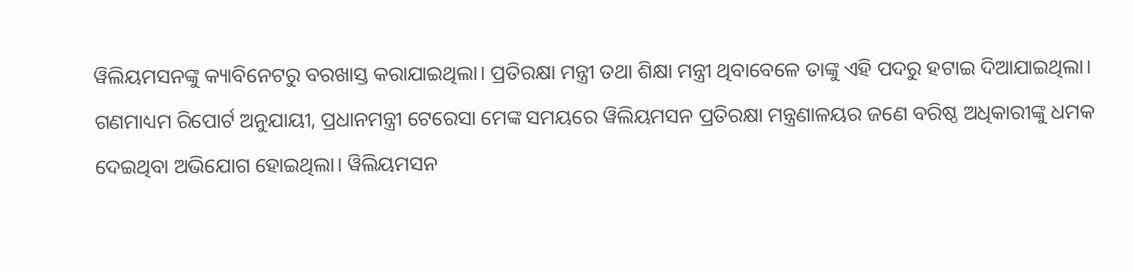ୱିଲିୟମସନଙ୍କୁ କ୍ୟାବିନେଟରୁ ବରଖାସ୍ତ କରାଯାଇଥିଲା। ପ୍ରତିରକ୍ଷା ମନ୍ତ୍ରୀ ତଥା ଶିକ୍ଷା ମନ୍ତ୍ରୀ ଥିବାବେଳେ ତାଙ୍କୁ ଏହି ପଦରୁ ହଟାଇ ଦିଆଯାଇଥିଲା। ଗଣମାଧ୍ୟମ ରିପୋର୍ଟ ଅନୁଯାୟୀ, ପ୍ରଧାନମନ୍ତ୍ରୀ ଟେରେସା ମେଙ୍କ ସମୟରେ ୱିଲିୟମସନ ପ୍ରତିରକ୍ଷା ମନ୍ତ୍ରଣାଳୟର ଜଣେ ବରିଷ୍ଠ ଅଧିକାରୀଙ୍କୁ ଧମକ ଦେଇଥିବା ଅଭିଯୋଗ ହୋଇଥିଲା। ୱିଲିୟମସନ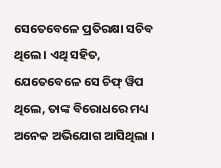ସେତେବେଳେ ପ୍ରତିରକ୍ଷା ସଚିବ ଥିଲେ। ଏଥି ସହିତ, ଯେତେବେଳେ ସେ ଚିଫ୍ ୱିପ ଥିଲେ, ତାଙ୍କ ବିରୋଧରେ ମଧ୍ୟ ଅନେକ ଅଭିଯୋଗ ଆସିଥିଲା ।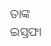ତାଙ୍କ ଇସ୍ତଫା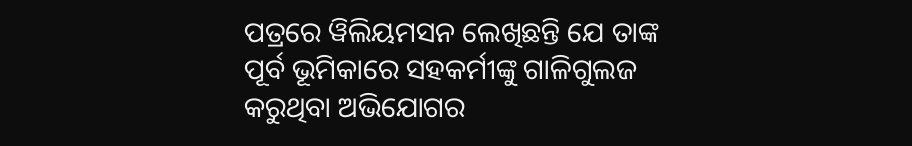ପତ୍ରରେ ୱିଲିୟମସନ ଲେଖିଛନ୍ତି ଯେ ତାଙ୍କ ପୂର୍ବ ଭୂମିକାରେ ସହକର୍ମୀଙ୍କୁ ଗାଳିଗୁଲଜ କରୁଥିବା ଅଭିଯୋଗର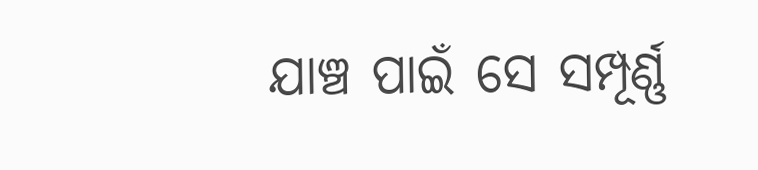ଯାଞ୍ଚ ପାଇଁ ସେ ସମ୍ପୂର୍ଣ୍ଣ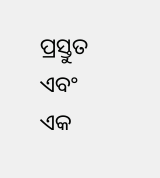ପ୍ରସ୍ତୁତ ଏବଂ ଏକ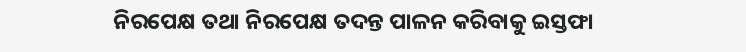ନିରପେକ୍ଷ ତଥା ନିରପେକ୍ଷ ତଦନ୍ତ ପାଳନ କରିବାକୁ ଇସ୍ତଫା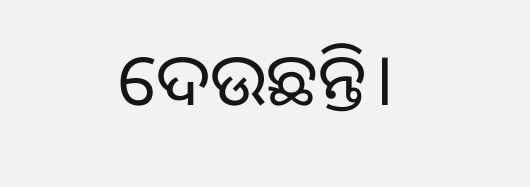ଦେଉଛନ୍ତି।